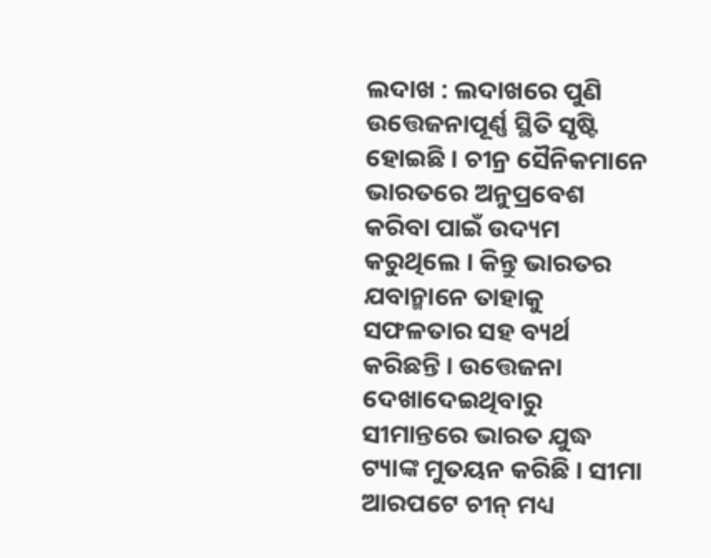ଲଦାଖ : ଲଦାଖରେ ପୁଣି ଉତ୍ତେଜନାପୂର୍ଣ୍ଣ ସ୍ଥିତି ସୃଷ୍ଟି ହୋଇଛି । ଚୀନ୍ର ସୈନିକମାନେ ଭାରତରେ ଅନୁପ୍ରବେଶ କରିବା ପାଇଁ ଉଦ୍ୟମ କରୁଥିଲେ । କିନ୍ତୁ ଭାରତର ଯବାନ୍ମାନେ ତାହାକୁ ସଫଳତାର ସହ ବ୍ୟର୍ଥ କରିଛନ୍ତି । ଉତ୍ତେଜନା ଦେଖାଦେଇଥିବାରୁ ସୀମାନ୍ତରେ ଭାରତ ଯୁଦ୍ଧ ଟ୍ୟାଙ୍କ ମୁତୟନ କରିଛି । ସୀମା ଆରପଟେ ଚୀନ୍ ମଧ୍ୟ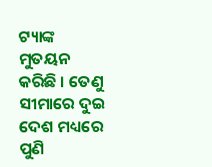ଟ୍ୟାଙ୍କ ମୁତୟନ କରିଛି । ତେଣୁ ସୀମାରେ ଦୁଇ ଦେଶ ମଧ୍ୟରେ ପୁଣି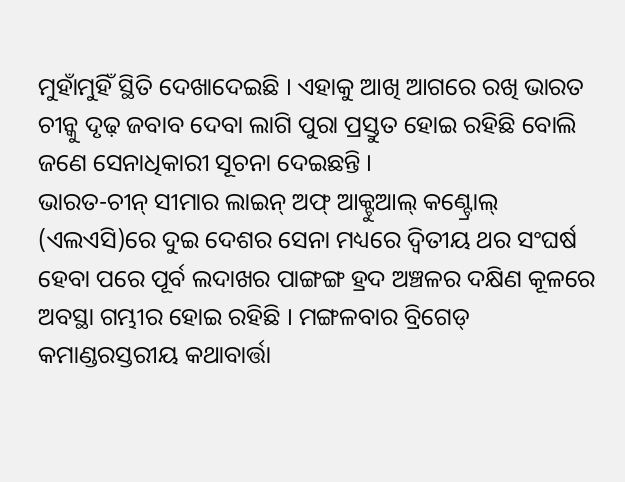ମୁହାଁମୁହିଁ ସ୍ଥିତି ଦେଖାଦେଇଛି । ଏହାକୁ ଆଖି ଆଗରେ ରଖି ଭାରତ ଚୀନ୍କୁ ଦୃଢ଼ ଜବାବ ଦେବା ଲାଗି ପୁରା ପ୍ରସ୍ତୁତ ହୋଇ ରହିଛି ବୋଲି ଜଣେ ସେନାଧିକାରୀ ସୂଚନା ଦେଇଛନ୍ତି ।
ଭାରତ-ଚୀନ୍ ସୀମାର ଲାଇନ୍ ଅଫ୍ ଆକ୍ଟୁଆଲ୍ କଣ୍ଟ୍ରୋଲ୍ (ଏଲଏସି)ରେ ଦୁଇ ଦେଶର ସେନା ମଧ୍ୟରେ ଦ୍ୱିତୀୟ ଥର ସଂଘର୍ଷ ହେବା ପରେ ପୂର୍ବ ଲଦାଖର ପାଙ୍ଗଙ୍ଗ ହ୍ରଦ ଅଞ୍ଚଳର ଦକ୍ଷିଣ କୂଳରେ ଅବସ୍ଥା ଗମ୍ଭୀର ହୋଇ ରହିଛି । ମଙ୍ଗଳବାର ବ୍ରିଗେଡ୍ କମାଣ୍ଡରସ୍ତରୀୟ କଥାବାର୍ତ୍ତା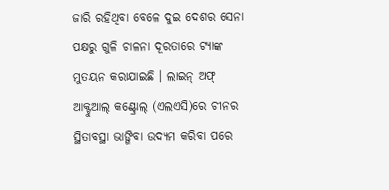ଜାରି ରହିଥିବା ବେଳେ ଦୁଇ ଦେଶର ସେନା ପକ୍ଷରୁ ଗୁଳି ଚାଳନା ଦୂରତାରେ ଟ୍ୟାଙ୍କ ମୁତୟନ କରାଯାଇଛି । ଲାଇନ୍ ଅଫ୍ ଆକ୍ଟୁଆଲ୍ କଣ୍ଟ୍ରୋଲ୍ (ଏଲଏସି)ରେ ଚୀନର ସ୍ଥିତାବସ୍ଥା ଭାଙ୍ଗିବା ଉଦ୍ୟମ କରିବା ପରେ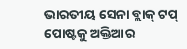ଭାରତୀୟ ସେନା ବ୍ଲାକ୍ ଟପ୍ ପୋଷ୍ଟକୁ ଅକ୍ତିଆର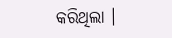କରିଥିଲା ।